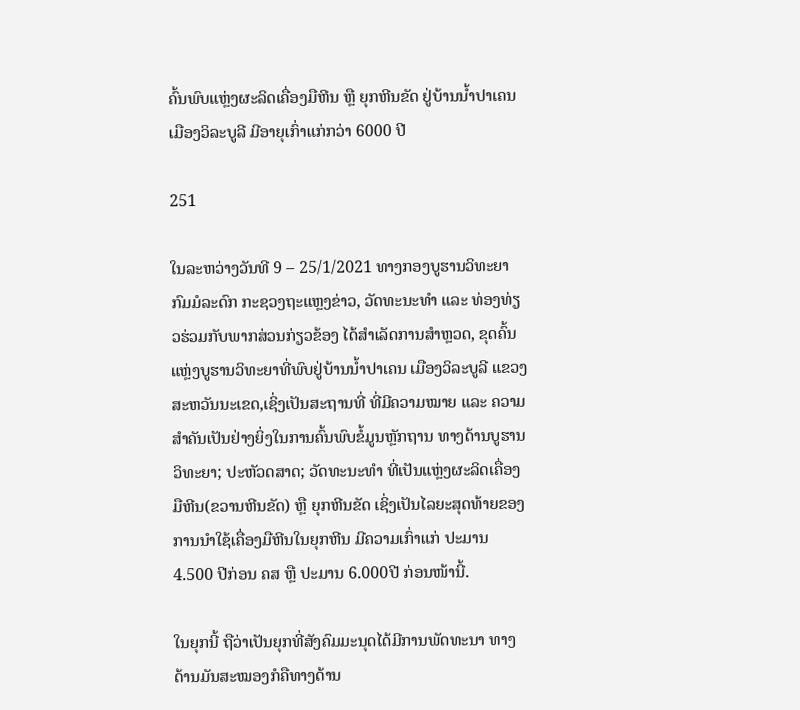ຄົ້ນພົບແຫຼ່ງຜະລິດເຄື່ອງມືຫີນ ຫຼື ຍຸກຫີນຂັດ ຢູ່ບ້ານນໍ້າປາເຄນ ເມືອງວິລະບູລີ ມີອາຍຸເກົ່າແກ່ກວ່າ 6000 ປີ

251

ໃນລະຫວ່າງວັນທີ 9 – 25/1/2021 ທາງກອງບູຮານວິທະຍາ ກົມມໍລະດົກ ກະຊວງຖະແຫຼງຂ່າວ, ວັດທະນະທໍາ ແລະ ທ່ອງທ່ຽວຮ່ວມກັບພາກສ່ວນກ່ຽວຂ້ອງ ໄດ້ສໍາເລັດການສໍາຫຼວດ, ຂຸດຄົ້ນ ແຫຼ່ງບູຮານວິທະຍາທີ່ພົບຢູ່ບ້ານນໍ້າປາເຄນ ເມືອງວິລະບູລີ ແຂວງສະຫວັນນະເຂດ,ເຊິ່ງເປັນສະຖານທີ່ ທີ່ມີຄວາມໝາຍ ແລະ ຄວາມສໍາຄັນເປັນຢ່າງຍິ່ງໃນການຄົ້ນພົບຂໍ້ມູນຫຼັກຖານ ທາງດ້ານບູຮານວິທະຍາ; ປະຫັວດສາດ; ວັດທະນະທໍາ ທີ່ເປັນແຫຼ່ງຜະລິດເຄື່ອງມືຫີນ(ຂວານຫີນຂັດ) ຫຼື ຍຸກຫີນຂັດ ເຊິ່ງເປັນໄລຍະສຸດທ້າຍຂອງການນໍາໃຊ້ເຄື່ອງມືຫີນໃນຍຸກຫີນ ມີຄວາມເກົ່າແກ່ ປະມານ 4.500 ປີກ່ອນ ຄສ ຫຼື ປະມານ 6.000ປີ ກ່ອນໜ້ານີ້.

ໃນຍຸກນີ້ ຖືວ່າເປັນຍຸກທີ່ສັງຄົມມະນຸດໄດ້ມີການພັດທະນາ ທາງດ້ານມັນສະໝອງກໍຄືທາງດ້ານ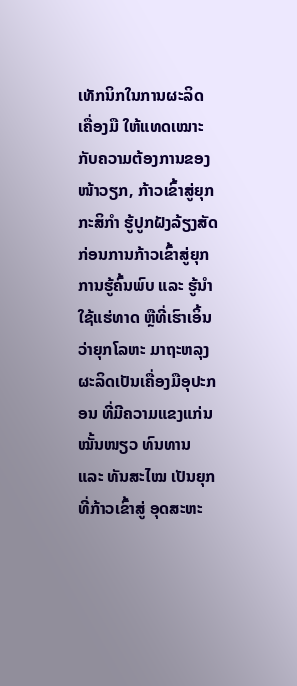ເທັກນິກໃນການຜະລິດເຄື່ອງມື ໃຫ້ແທດເໝາະກັບຄວາມຕ້ອງການຂອງໜ້າວຽກ, ກ້າວເຂົ້າສູ່ຍຸກກະສິກໍາ ຮູ້ປູກຝັງລ້ຽງສັດ ກ່ອນການກ້າວເຂົ້າສູ່ຍຸກການຮູ້ຄົ້ນພົບ ແລະ ຮູ້ນໍາໃຊ້ແຮ່ທາດ ຫຼືທີ່ເຮົາເອິ້ນວ່າຍຸກໂລຫະ ມາຖະຫລຸງຜະລິດເປັນເຄື່ອງມືອຸປະກອນ ທີ່ມີຄວາມແຂງແກ່ນ ໝັ້ນໜຽວ ທົນທານ ແລະ ທັນສະໄໝ ເປັນຍຸກທີ່ກ້າວເຂົ້າສູ່ ອຸດສະຫະ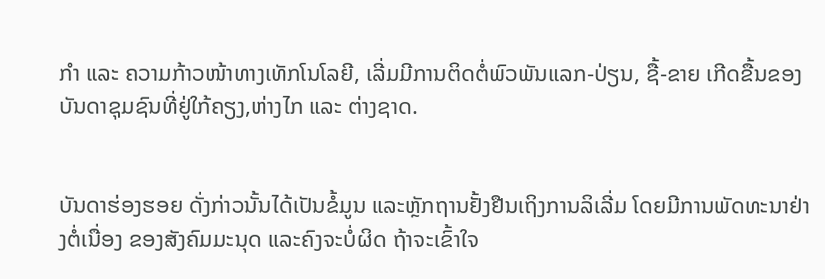ກໍາ ແລະ ຄວາມກ້າວໜ້າທາງເທັກໂນໂລຍີ, ເລີ່ມມີການຕິດຕໍ່ພົວພັນແລກ-ປ່ຽນ, ຊື້-ຂາຍ ເກີດຂື້ນຂອງບັນດາຊຸມຊົນທີ່ຢູ່ໃກ້ຄຽງ,ຫ່າງໄກ ແລະ ຕ່າງຊາດ.


ບັນດາຮ່ອງຮອຍ ດັ່ງກ່າວນັ້ນໄດ້ເປັນຂໍ້ມູນ ແລະຫຼັກຖານຢັ້ງຢືນເຖິງການລິເລີ່ມ ໂດຍມີການພັດທະນາຢ່າງຕໍ່ເນື່ອງ ຂອງສັງຄົມມະນຸດ ແລະຄົງຈະບໍ່ຜິດ ຖ້າຈະເຂົ້າໃຈ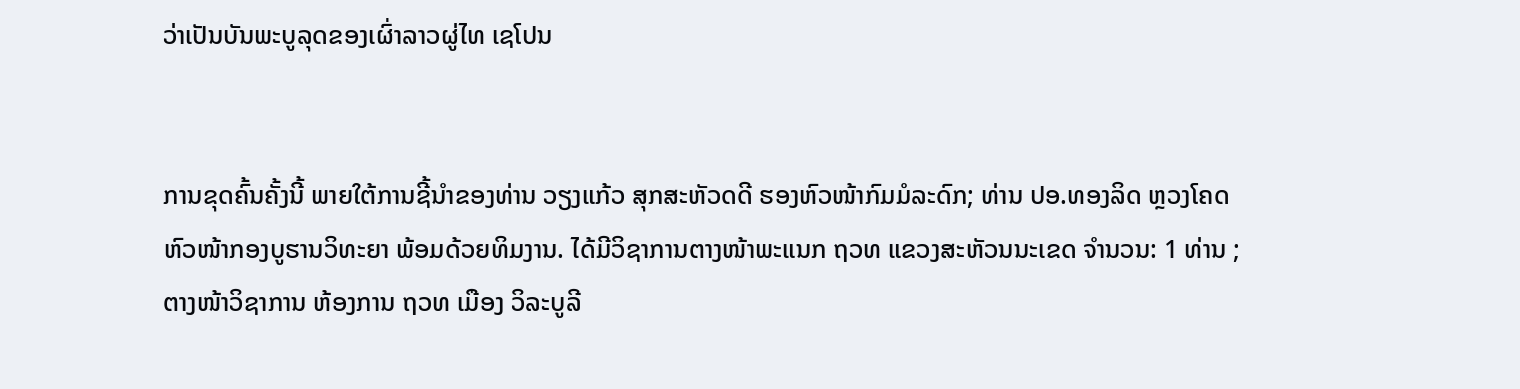ວ່າເປັນບັນພະບູລຸດຂອງເຜົ່າລາວຜູ່ໄທ ເຊໂປນ


ການຂຸດຄົ້ນຄັ້ງນີ້ ພາຍໃຕ້ການຊີ້ນໍາຂອງທ່ານ ວຽງແກ້ວ ສຸກສະຫັວດດີ ຮອງຫົວໜ້າກົມມໍລະດົກ; ທ່ານ ປອ.ທອງລິດ ຫຼວງໂຄດ ຫົວໜ້າກອງບູຮານວິທະຍາ ພ້ອມດ້ວຍທິມງານ. ໄດ້ມີວິຊາການຕາງໜ້າພະແນກ ຖວທ ແຂວງສະຫັວນນະເຂດ ຈໍານວນ: 1 ທ່ານ ; ຕາງໜ້າວິຊາການ ຫ້ອງການ ຖວທ ເມືອງ ວິລະບູລີ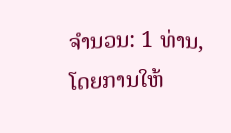ຈໍານວນ: 1 ທ່ານ, ໂດຍການໃຫ້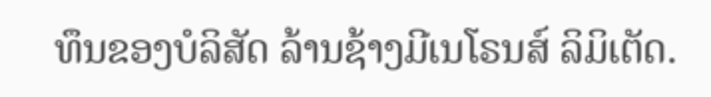ທຶນຂອງບໍລິສັດ ລ້ານຊ້າງມີເນໂຣນສ໌ ລິມິເຕັດ.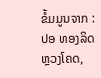ຂໍ້ມມູນຈາກ : ປອ ທອງລິດ ຫຼວງໂຄດ,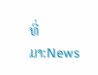ທີ່ມາ:News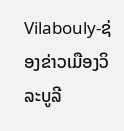Vilabouly-ຊ່ອງຂ່າວເມືອງວິລະບູລີ